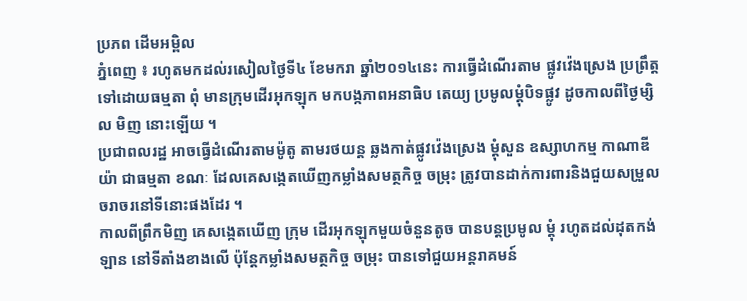ប្រភព ដើមអម្ពិល
ភ្នំពេញ ៖ រហូតមកដល់រសៀលថ្ងៃទី៤ ខែមករា ឆ្នាំ២០១៤នេះ ការធ្វើដំណើរតាម ផ្លូវវ៉េងស្រេង ប្រព្រឹត្ដទៅដោយធម្មតា ពុំ មានក្រុមដើរអុកឡុក មកបង្កភាពអនាធិប តេយ្យ ប្រមូលម្ដុំបិទផ្លូវ ដូចកាលពីថ្ងៃម្សិល មិញ នោះឡើយ ។
ប្រជាពលរដ្ឋ អាចធ្វើដំណើរតាមម៉ូតូ តាមរថយន្ដ ឆ្លងកាត់ផ្លូវវ៉េងស្រេង ម្ដុំសួន ឧស្សាហកម្ម កាណាឌីយ៉ា ជាធម្មតា ខណៈ ដែលគេសង្កេតឃើញកម្លាំងសមត្ថកិច្ច ចម្រុះ ត្រូវបានដាក់ការពារនិងជួយសម្រួល ចរាចរនៅទីនោះផងដែរ ។
កាលពីព្រឹកមិញ គេសង្កេតឃើញ ក្រុម ដើរអុកឡុកមួយចំនួនតូច បានបន្ដប្រមូល ម្ដុំ រហូតដល់ដុតកង់ឡាន នៅទីតាំងខាងលើ ប៉ុន្ដែកម្លាំងសមត្ថកិច្ច ចម្រុះ បានទៅជួយអន្ដរាគមន៍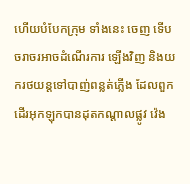ហើយបំបែកក្រុម ទាំងនេះ ចេញ ទើបចរាចរអាចដំណើរការ ឡើងវិញ និងយករថយន្ដទៅបាញ់ពន្លត់ភ្លើង ដែលពួកដើរអុកឡុកបានដុតកណ្ដាលផ្លូវ វ៉េង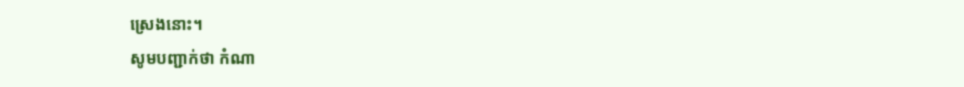ស្រេងនោះ។
សូមបញ្ជាក់ថា កំណា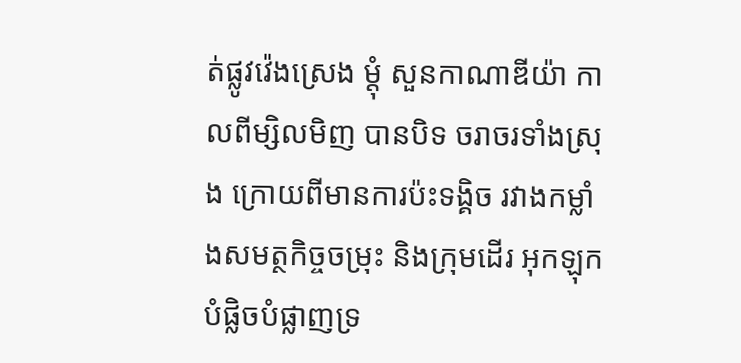ត់ផ្លូវវ៉េងស្រេង ម្ដុំ សួនកាណាឌីយ៉ា កាលពីម្សិលមិញ បានបិទ ចរាចរទាំងស្រុង ក្រោយពីមានការប៉ះទង្គិច រវាងកម្លាំងសមត្ថកិច្ចចម្រុះ និងក្រុមដើរ អុកឡុក បំផ្លិចបំផ្លាញទ្រ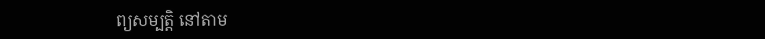ព្យសម្បត្ដិ នៅតាម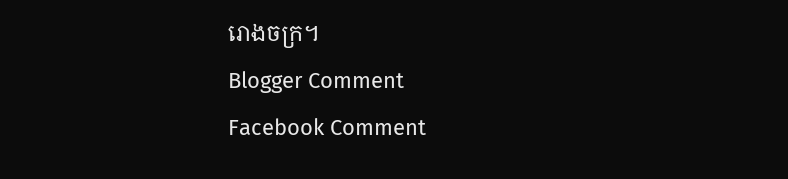រោងចក្រ។
Blogger Comment
Facebook Comment